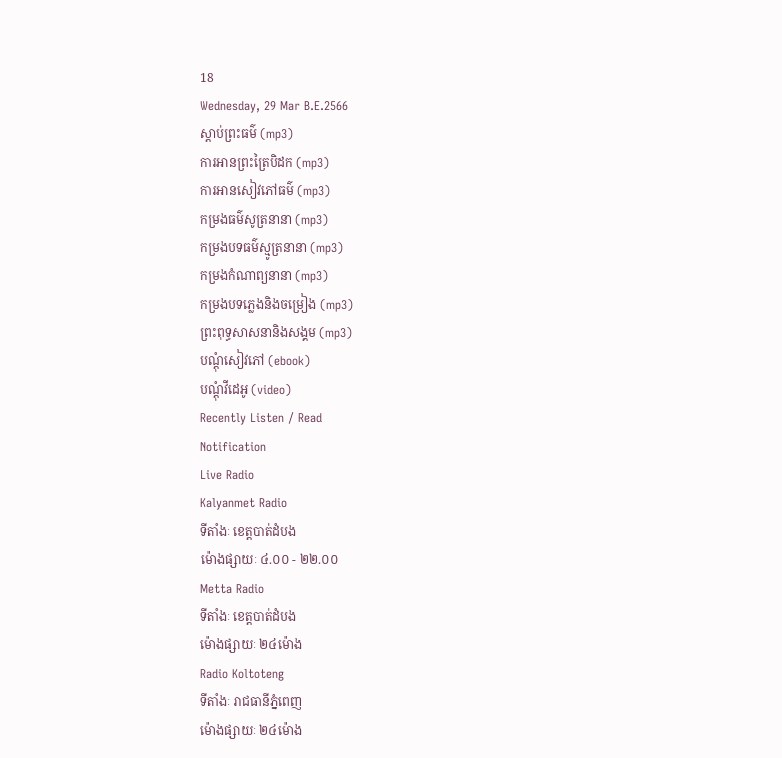18
Wednesday, 29 Mar B.E.2566
ស្តាប់ព្រះធម៌ (mp3)
ការអានព្រះត្រៃបិដក (mp3)
ការអានសៀវភៅធម៌ (mp3)
កម្រងធម៌សូត្រនានា (mp3)
កម្រងបទធម៌ស្មូត្រនានា (mp3)
កម្រងកំណាព្យនានា (mp3)
កម្រងបទភ្លេងនិងចម្រៀង (mp3)
ព្រះពុទ្ធសាសនានិងសង្គម (mp3)
បណ្តុំសៀវភៅ (ebook)
បណ្តុំវីដេអូ (video)
Recently Listen / Read
Notification
Live Radio
Kalyanmet Radio
ទីតាំងៈ ខេត្តបាត់ដំបង
ម៉ោងផ្សាយៈ ៤.០០ - ២២.០០
Metta Radio
ទីតាំងៈ ខេត្តបាត់ដំបង
ម៉ោងផ្សាយៈ ២៤ម៉ោង
Radio Koltoteng
ទីតាំងៈ រាជធានីភ្នំពេញ
ម៉ោងផ្សាយៈ ២៤ម៉ោង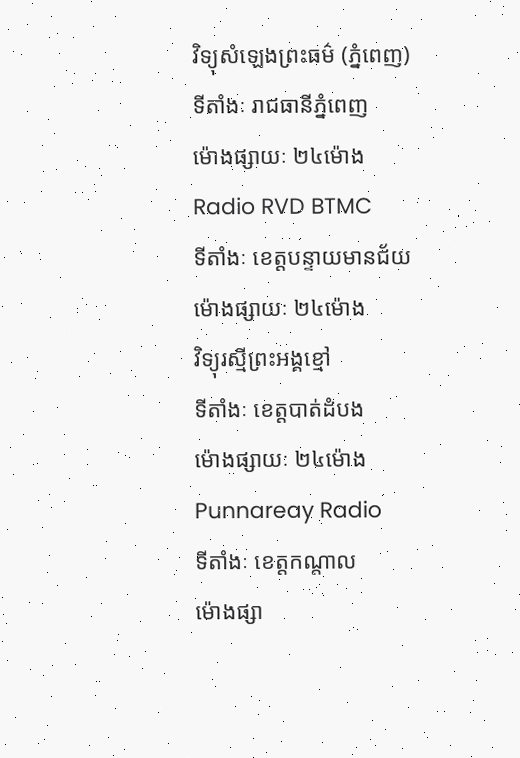វិទ្យុសំឡេងព្រះធម៌ (ភ្នំពេញ)
ទីតាំងៈ រាជធានីភ្នំពេញ
ម៉ោងផ្សាយៈ ២៤ម៉ោង
Radio RVD BTMC
ទីតាំងៈ ខេត្តបន្ទាយមានជ័យ
ម៉ោងផ្សាយៈ ២៤ម៉ោង
វិទ្យុរស្មីព្រះអង្គខ្មៅ
ទីតាំងៈ ខេត្តបាត់ដំបង
ម៉ោងផ្សាយៈ ២៤ម៉ោង
Punnareay Radio
ទីតាំងៈ ខេត្តកណ្តាល
ម៉ោងផ្សា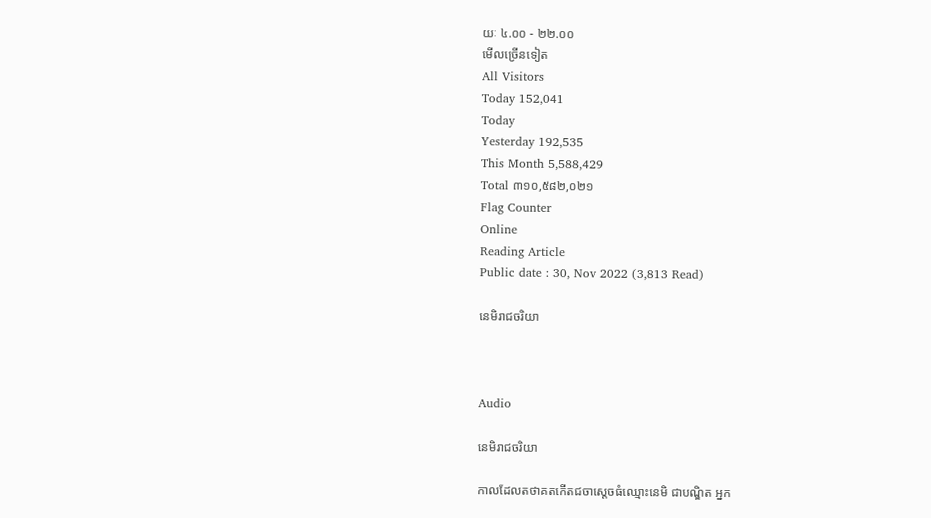យៈ ៤.០០ - ២២.០០
មើលច្រើនទៀត
All Visitors
Today 152,041
Today
Yesterday 192,535
This Month 5,588,429
Total ៣១០,៥៨២,០២១
Flag Counter
Online
Reading Article
Public date : 30, Nov 2022 (3,813 Read)

នេមិរាជចរិយា



Audio

នេមិរាជចរិយា

កាលដែលតថាគតកើតជចាស្តេចធំឈ្មោះនេមិ ជាបណ្ឌិត អ្នក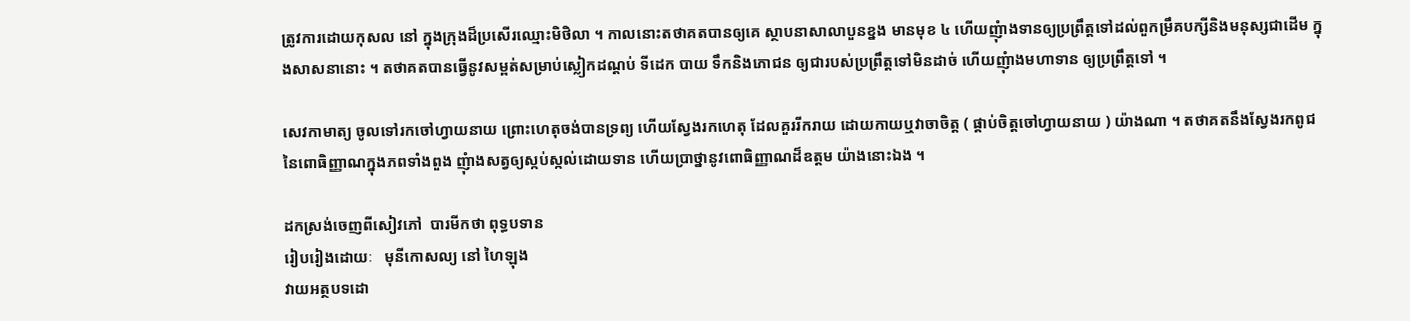ត្រូវការដោយកុសល នៅ ក្នុងក្រុងដ៏ប្រសើរឈ្មោះមិថិលា ។ កាលនោះតថាគតបានឲ្យគេ ស្ថាបនាសាលាបួនខ្នង មានមុខ ៤ ហើយញុំាងទានឲ្យប្រព្រឹត្តទៅដល់ពួកម្រឹគបក្សីនិងមនុស្សជាដើម ក្នុងសាសនានោះ ។ តថាគតបានធ្វើនូវសម្ពត់សម្រាប់ស្លៀកដណ្តប់ ទីដេក បាយ ទឹកនិងភោជន ឲ្យជារបស់ប្រព្រឹត្តទៅមិនដាច់ ហើយញុំាងមហាទាន ឲ្យប្រព្រឹត្តទៅ ។

សេវកាមាត្យ ចូលទៅរកចៅហ្វាយនាយ ព្រោះហេតុចង់បានទ្រព្យ ហើយស្វែងរកហេតុ ដែលគួររីករាយ ដោយកាយឬវាចាចិត្ត ( ផ្គាប់ចិត្តចៅហ្វាយនាយ ) យ៉ាងណា ។ តថាគតនឹងស្វែងរកពូជនៃពោធិញ្ញាណក្នុងភពទាំងពួង ញុំាងសត្វឲ្យស្កប់ស្កល់ដោយទាន ហើយប្រាថ្នានូវពោធិញ្ញាណដ៏ឧត្តម យ៉ាងនោះឯង ។

ដកស្រង់ចេញពីសៀវភៅ  បារមីកថា ពុទ្ធបទាន
រៀបរៀងដោយៈ   មុនីកោសល្យ នៅ ហៃឡុង
វាយអត្ថបទដោ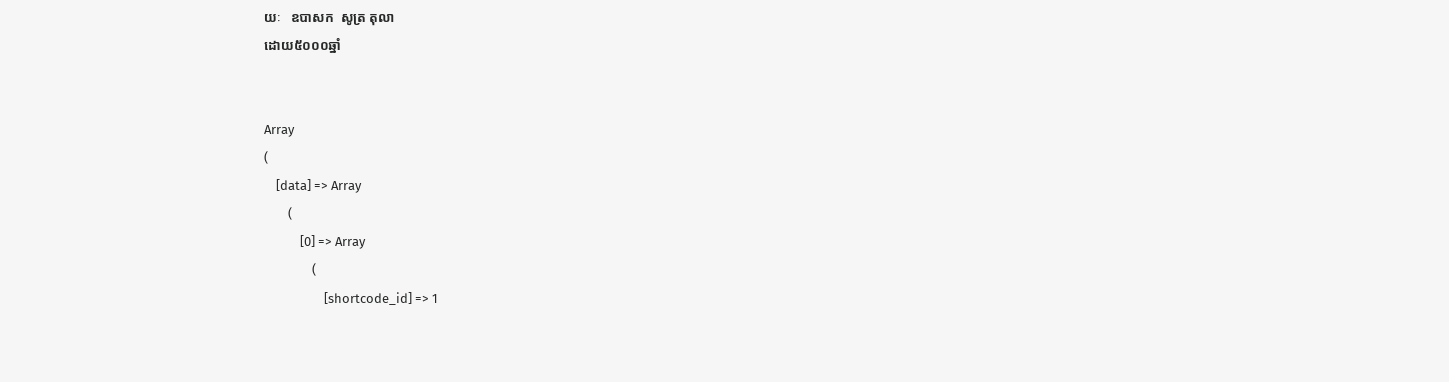យៈ   ឧបាសក  សូត្រ តុលា
ដោយ៥០០០ឆ្នាំ


Array
(
    [data] => Array
        (
            [0] => Array
                (
                    [shortcode_id] => 1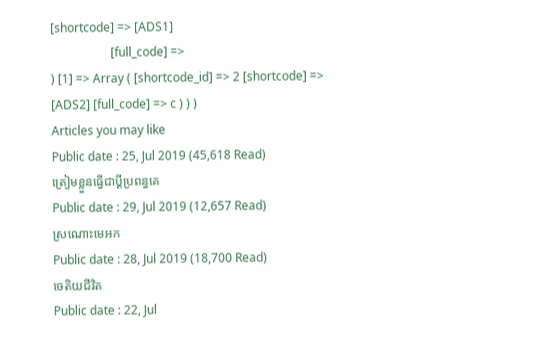[shortcode] => [ADS1]
                    [full_code] =>
) [1] => Array ( [shortcode_id] => 2 [shortcode] => [ADS2] [full_code] => c ) ) )
Articles you may like
Public date : 25, Jul 2019 (45,618 Read)
ត្រៀមខ្លួនធ្វើជាប្ដីប្រពន្ធគេ
Public date : 29, Jul 2019 (12,657 Read)
ស្រណោះមេអក
Public date : 28, Jul 2019 (18,700 Read)
ចេតិយជីវិត
Public date : 22, Jul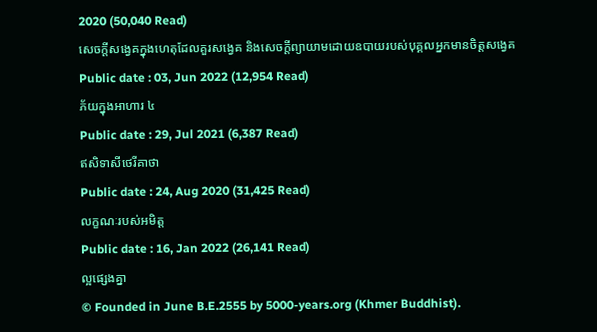2020 (50,040 Read)
សេចក្តីសង្វេគក្នុងហេតុដែលគួរសង្វេគ និងសេចក្តីព្យាយាមដោយឧបាយរបស់បុគ្គលអ្នកមានចិត្តសង្វេគ
Public date : 03, Jun 2022 (12,954 Read)
ភ័យក្នុងអាហារ ៤
Public date : 29, Jul 2021 (6,387 Read)
ឥសិទាសីថេរីគាថា
Public date : 24, Aug 2020 (31,425 Read)
លក្ខណៈរបស់អមិត្ត
Public date : 16, Jan 2022 (26,141 Read)
ល្អផ្សេងគ្នា
© Founded in June B.E.2555 by 5000-years.org (Khmer Buddhist).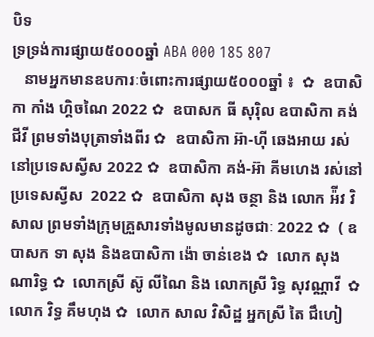បិទ
ទ្រទ្រង់ការផ្សាយ៥០០០ឆ្នាំ ABA 000 185 807
   នាមអ្នកមានឧបការៈចំពោះការផ្សាយ៥០០០ឆ្នាំ ៖  ✿  ឧបាសិកា កាំង ហ្គិចណៃ 2022 ✿  ឧបាសក ធី សុរ៉ិល ឧបាសិកា គង់ ជីវី ព្រមទាំងបុត្រាទាំងពីរ ✿  ឧបាសិកា អ៊ា-ហុី ឆេងអាយ រស់នៅប្រទេសស្វីស 2022 ✿  ឧបាសិកា គង់-អ៊ា គីមហេង រស់នៅប្រទេសស្វីស  2022 ✿  ឧបាសិកា សុង ចន្ថា និង លោក អ៉ីវ វិសាល ព្រមទាំងក្រុមគ្រួសារទាំងមូលមានដូចជាៈ 2022 ✿  ( ឧបាសក ទា សុង និងឧបាសិកា ង៉ោ ចាន់ខេង ✿  លោក សុង ណារិទ្ធ ✿  លោកស្រី ស៊ូ លីណៃ និង លោកស្រី រិទ្ធ សុវណ្ណាវី  ✿  លោក វិទ្ធ គឹមហុង ✿  លោក សាល វិសិដ្ឋ អ្នកស្រី តៃ ជឹហៀ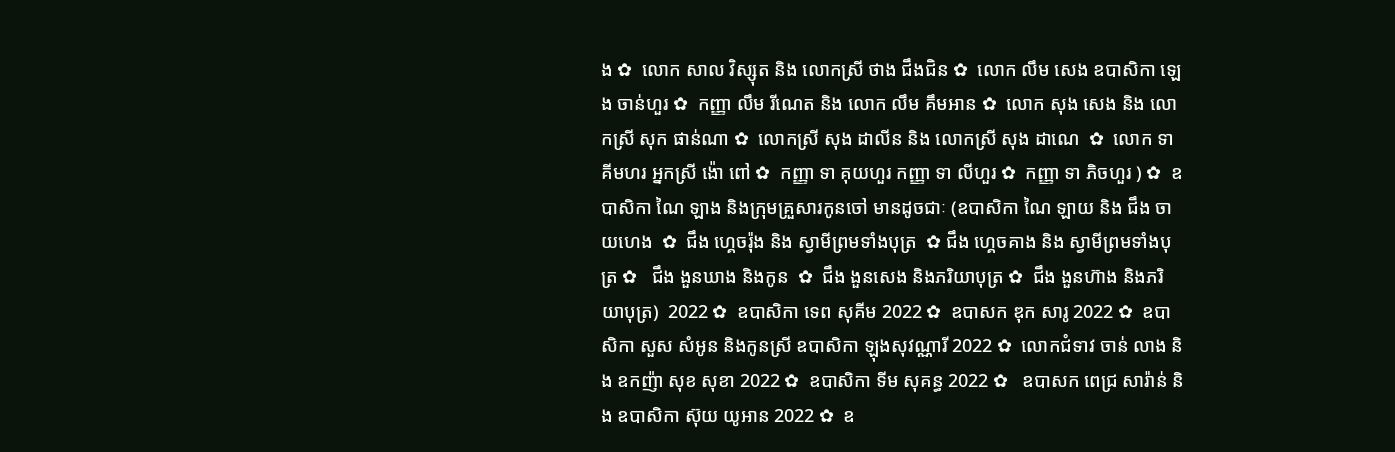ង ✿  លោក សាល វិស្សុត និង លោកស្រី ថាង ជឹងជិន ✿  លោក លឹម សេង ឧបាសិកា ឡេង ចាន់ហួរ ✿  កញ្ញា លឹម រីណេត និង លោក លឹម គឹមអាន ✿  លោក សុង សេង និង លោកស្រី សុក ផាន់ណា ✿  លោកស្រី សុង ដាលីន និង លោកស្រី សុង ដាណេ  ✿  លោក ទា គីមហរ អ្នកស្រី ង៉ោ ពៅ ✿  កញ្ញា ទា គុយហួរ កញ្ញា ទា លីហួរ ✿  កញ្ញា ទា ភិចហួរ ) ✿  ឧបាសិកា ណៃ ឡាង និងក្រុមគ្រួសារកូនចៅ មានដូចជាៈ (ឧបាសិកា ណៃ ឡាយ និង ជឹង ចាយហេង  ✿  ជឹង ហ្គេចរ៉ុង និង ស្វាមីព្រមទាំងបុត្រ  ✿ ជឹង ហ្គេចគាង និង ស្វាមីព្រមទាំងបុត្រ ✿   ជឹង ងួនឃាង និងកូន  ✿  ជឹង ងួនសេង និងភរិយាបុត្រ ✿  ជឹង ងួនហ៊ាង និងភរិយាបុត្រ)  2022 ✿  ឧបាសិកា ទេព សុគីម 2022 ✿  ឧបាសក ឌុក សារូ 2022 ✿  ឧបាសិកា សួស សំអូន និងកូនស្រី ឧបាសិកា ឡុងសុវណ្ណារី 2022 ✿  លោកជំទាវ ចាន់ លាង និង ឧកញ៉ា សុខ សុខា 2022 ✿  ឧបាសិកា ទីម សុគន្ធ 2022 ✿   ឧបាសក ពេជ្រ សារ៉ាន់ និង ឧបាសិកា ស៊ុយ យូអាន 2022 ✿  ឧ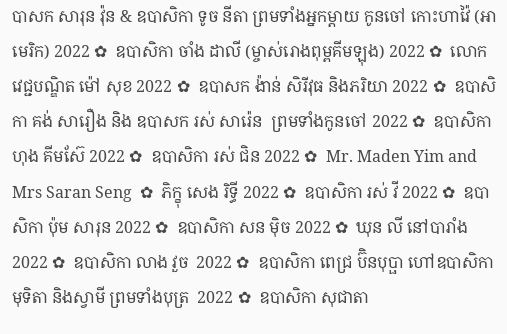បាសក សារុន វ៉ុន & ឧបាសិកា ទូច នីតា ព្រមទាំងអ្នកម្តាយ កូនចៅ កោះហាវ៉ៃ (អាមេរិក) 2022 ✿  ឧបាសិកា ចាំង ដាលី (ម្ចាស់រោងពុម្ពគីមឡុង) 2022 ✿  លោកវេជ្ជបណ្ឌិត ម៉ៅ សុខ 2022 ✿  ឧបាសក ង៉ាន់ សិរីវុធ និងភរិយា 2022 ✿  ឧបាសិកា គង់ សារឿង និង ឧបាសក រស់ សារ៉េន  ព្រមទាំងកូនចៅ 2022 ✿  ឧបាសិកា ហុង គីមស៊ែ 2022 ✿  ឧបាសិកា រស់ ជិន 2022 ✿  Mr. Maden Yim and Mrs Saran Seng  ✿  ភិក្ខុ សេង រិទ្ធី 2022 ✿  ឧបាសិកា រស់ វី 2022 ✿  ឧបាសិកា ប៉ុម សារុន 2022 ✿  ឧបាសិកា សន ម៉ិច 2022 ✿  ឃុន លី នៅបារាំង 2022 ✿  ឧបាសិកា លាង វួច  2022 ✿  ឧបាសិកា ពេជ្រ ប៊ិនបុប្ផា ហៅឧបាសិកា មុទិតា និងស្វាមី ព្រមទាំងបុត្រ  2022 ✿  ឧបាសិកា សុជាតា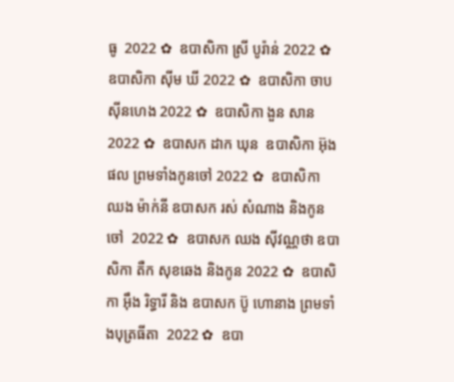ធូ  2022 ✿  ឧបាសិកា ស្រី បូរ៉ាន់ 2022 ✿  ឧបាសិកា ស៊ីម ឃី 2022 ✿  ឧបាសិកា ចាប ស៊ីនហេង 2022 ✿  ឧបាសិកា ងួន សាន 2022 ✿  ឧបាសក ដាក ឃុន  ឧបាសិកា អ៊ុង ផល ព្រមទាំងកូនចៅ 2022 ✿  ឧបាសិកា ឈង ម៉ាក់នី ឧបាសក រស់ សំណាង និងកូនចៅ  2022 ✿  ឧបាសក ឈង សុីវណ្ណថា ឧបាសិកា តឺក សុខឆេង និងកូន 2022 ✿  ឧបាសិកា អុឹង រិទ្ធារី និង ឧបាសក ប៊ូ ហោនាង ព្រមទាំងបុត្រធីតា  2022 ✿  ឧបា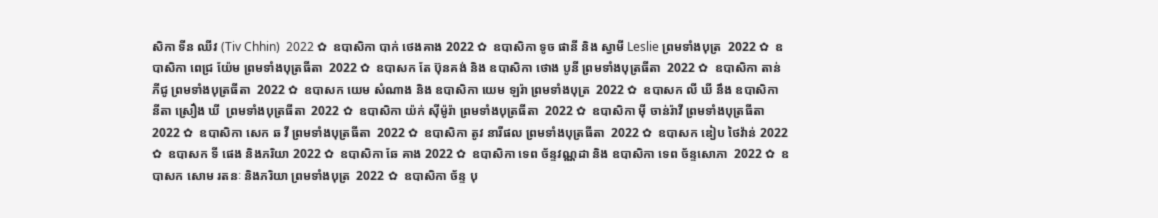សិកា ទីន ឈីវ (Tiv Chhin)  2022 ✿  ឧបាសិកា បាក់ ថេងគាង 2022 ✿  ឧបាសិកា ទូច ផានី និង ស្វាមី Leslie ព្រមទាំងបុត្រ  2022 ✿  ឧបាសិកា ពេជ្រ យ៉ែម ព្រមទាំងបុត្រធីតា  2022 ✿  ឧបាសក តែ ប៊ុនគង់ និង ឧបាសិកា ថោង បូនី ព្រមទាំងបុត្រធីតា  2022 ✿  ឧបាសិកា តាន់ ភីជូ ព្រមទាំងបុត្រធីតា  2022 ✿  ឧបាសក យេម សំណាង និង ឧបាសិកា យេម ឡរ៉ា ព្រមទាំងបុត្រ  2022 ✿  ឧបាសក លី ឃី នឹង ឧបាសិកា  នីតា ស្រឿង ឃី  ព្រមទាំងបុត្រធីតា  2022 ✿  ឧបាសិកា យ៉ក់ សុីម៉ូរ៉ា ព្រមទាំងបុត្រធីតា  2022 ✿  ឧបាសិកា មុី ចាន់រ៉ាវី ព្រមទាំងបុត្រធីតា  2022 ✿  ឧបាសិកា សេក ឆ វី ព្រមទាំងបុត្រធីតា  2022 ✿  ឧបាសិកា តូវ នារីផល ព្រមទាំងបុត្រធីតា  2022 ✿  ឧបាសក ឌៀប ថៃវ៉ាន់ 2022 ✿  ឧបាសក ទី ផេង និងភរិយា 2022 ✿  ឧបាសិកា ឆែ គាង 2022 ✿  ឧបាសិកា ទេព ច័ន្ទវណ្ណដា និង ឧបាសិកា ទេព ច័ន្ទសោភា  2022 ✿  ឧបាសក សោម រតនៈ និងភរិយា ព្រមទាំងបុត្រ  2022 ✿  ឧបាសិកា ច័ន្ទ បុ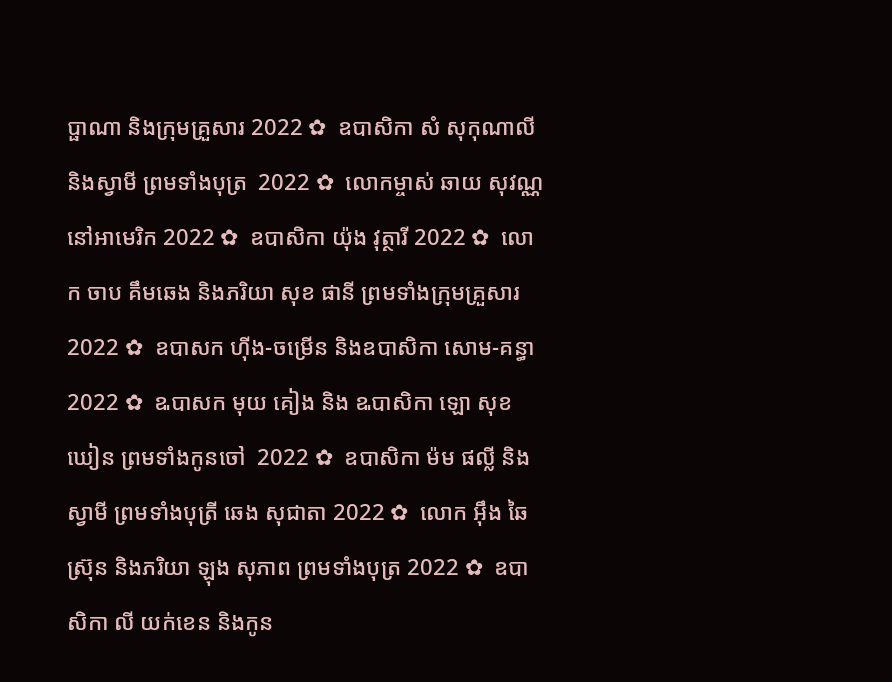ប្ផាណា និងក្រុមគ្រួសារ 2022 ✿  ឧបាសិកា សំ សុកុណាលី និងស្វាមី ព្រមទាំងបុត្រ  2022 ✿  លោកម្ចាស់ ឆាយ សុវណ្ណ នៅអាមេរិក 2022 ✿  ឧបាសិកា យ៉ុង វុត្ថារី 2022 ✿  លោក ចាប គឹមឆេង និងភរិយា សុខ ផានី ព្រមទាំងក្រុមគ្រួសារ 2022 ✿  ឧបាសក ហ៊ីង-ចម្រើន និងឧបាសិកា សោម-គន្ធា 2022 ✿  ឩបាសក មុយ គៀង និង ឩបាសិកា ឡោ សុខឃៀន ព្រមទាំងកូនចៅ  2022 ✿  ឧបាសិកា ម៉ម ផល្លី និង ស្វាមី ព្រមទាំងបុត្រី ឆេង សុជាតា 2022 ✿  លោក អ៊ឹង ឆៃស្រ៊ុន និងភរិយា ឡុង សុភាព ព្រមទាំងបុត្រ 2022 ✿  ឧបាសិកា លី យក់ខេន និងកូន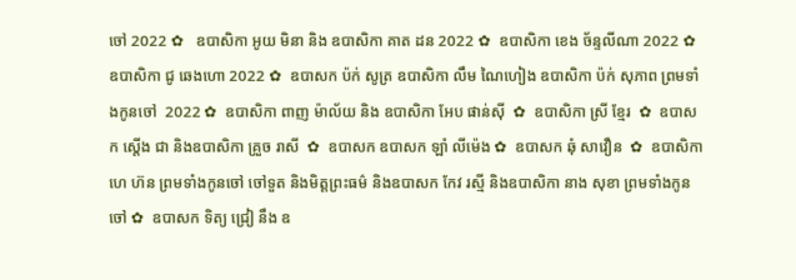ចៅ 2022 ✿   ឧបាសិកា អូយ មិនា និង ឧបាសិកា គាត ដន 2022 ✿  ឧបាសិកា ខេង ច័ន្ទលីណា 2022 ✿  ឧបាសិកា ជូ ឆេងហោ 2022 ✿  ឧបាសក ប៉ក់ សូត្រ ឧបាសិកា លឹម ណៃហៀង ឧបាសិកា ប៉ក់ សុភាព ព្រមទាំងកូនចៅ  2022 ✿  ឧបាសិកា ពាញ ម៉ាល័យ និង ឧបាសិកា អែប ផាន់ស៊ី  ✿  ឧបាសិកា ស្រី ខ្មែរ  ✿  ឧបាសក ស្តើង ជា និងឧបាសិកា គ្រួច រាសី  ✿  ឧបាសក ឧបាសក ឡាំ លីម៉េង ✿  ឧបាសក ឆុំ សាវឿន  ✿  ឧបាសិកា ហេ ហ៊ន ព្រមទាំងកូនចៅ ចៅទួត និងមិត្តព្រះធម៌ និងឧបាសក កែវ រស្មី និងឧបាសិកា នាង សុខា ព្រមទាំងកូនចៅ ✿  ឧបាសក ទិត្យ ជ្រៀ នឹង ឧ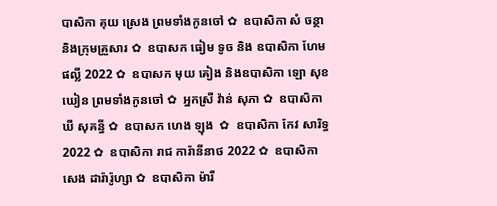បាសិកា គុយ ស្រេង ព្រមទាំងកូនចៅ ✿  ឧបាសិកា សំ ចន្ថា និងក្រុមគ្រួសារ ✿  ឧបាសក ធៀម ទូច និង ឧបាសិកា ហែម ផល្លី 2022 ✿  ឧបាសក មុយ គៀង និងឧបាសិកា ឡោ សុខឃៀន ព្រមទាំងកូនចៅ ✿  អ្នកស្រី វ៉ាន់ សុភា ✿  ឧបាសិកា ឃី សុគន្ធី ✿  ឧបាសក ហេង ឡុង  ✿  ឧបាសិកា កែវ សារិទ្ធ 2022 ✿  ឧបាសិកា រាជ ការ៉ានីនាថ 2022 ✿  ឧបាសិកា សេង ដារ៉ារ៉ូហ្សា ✿  ឧបាសិកា ម៉ារី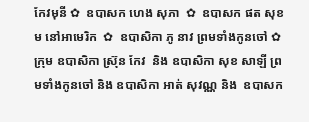កែវមុនី ✿  ឧបាសក ហេង សុភា  ✿  ឧបាសក ផត សុខម នៅអាមេរិក  ✿  ឧបាសិកា ភូ នាវ ព្រមទាំងកូនចៅ ✿  ក្រុម ឧបាសិកា ស្រ៊ុន កែវ  និង ឧបាសិកា សុខ សាឡី ព្រមទាំងកូនចៅ និង ឧបាសិកា អាត់ សុវណ្ណ និង  ឧបាសក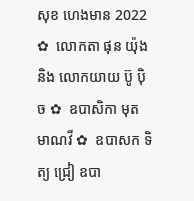សុខ ហេងមាន 2022 ✿  លោកតា ផុន យ៉ុង និង លោកយាយ ប៊ូ ប៉ិច ✿  ឧបាសិកា មុត មាណវី ✿  ឧបាសក ទិត្យ ជ្រៀ ឧបា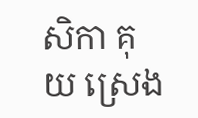សិកា គុយ ស្រេង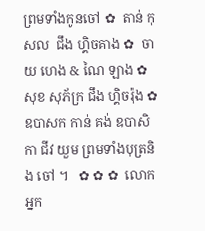ព្រមទាំងកូនចៅ ✿  តាន់ កុសល  ជឹង ហ្គិចគាង ✿  ចាយ ហេង & ណៃ ឡាង ✿  សុខ សុភ័ក្រ ជឹង ហ្គិចរ៉ុង ✿  ឧបាសក កាន់ គង់ ឧបាសិកា ជីវ យួម ព្រមទាំងបុត្រនិង ចៅ ។   ✿ ✿ ✿  លោកអ្នក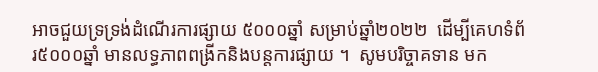អាចជួយទ្រទ្រង់ដំណើរការផ្សាយ ៥០០០ឆ្នាំ សម្រាប់ឆ្នាំ២០២២  ដើម្បីគេហទំព័រ៥០០០ឆ្នាំ មានលទ្ធភាពពង្រីកនិងបន្តការផ្សាយ ។  សូមបរិច្ចាគទាន មក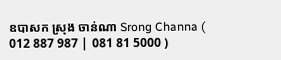ឧបាសក ស្រុង ចាន់ណា Srong Channa ( 012 887 987 | 081 81 5000 )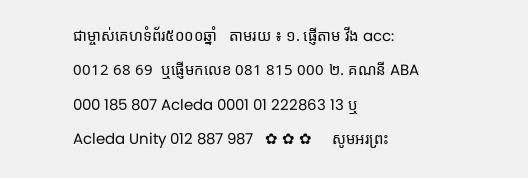ជាម្ចាស់គេហទំព័រ៥០០០ឆ្នាំ   តាមរយ ៖ ១. ផ្ញើតាម វីង acc: 0012 68 69  ឬផ្ញើមកលេខ 081 815 000 ២. គណនី ABA 000 185 807 Acleda 0001 01 222863 13 ឬ Acleda Unity 012 887 987   ✿ ✿ ✿     សូមអរព្រះ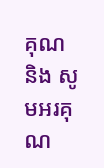គុណ និង សូមអរគុណ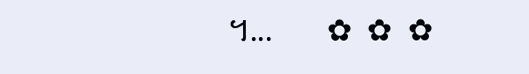។...       ✿  ✿  ✿